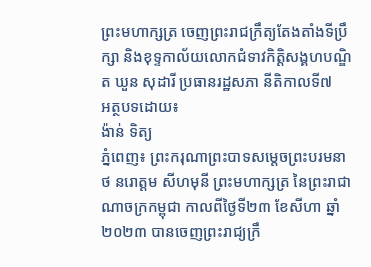ព្រះមហាក្សត្រ ចេញព្រះរាជក្រឹត្យតែងតាំងទីប្រឹក្សា និងខុទ្ទកាល័យលោកជំទាវកិត្តិសង្គហបណ្ឌិត ឃួន សុដារី ប្រធានរដ្ឋសភា នីតិកាលទី៧
អត្ថបទដោយ៖
ង៉ាន់ ទិត្យ
ភ្នំពេញ៖ ព្រះករុណាព្រះបាទសម្តេចព្រះបរមនាថ នរោត្តម សីហមុនី ព្រះមហាក្សត្រ នៃព្រះរាជាណាចក្រកម្ពុជា កាលពីថ្ងៃទី២៣ ខែសីហា ឆ្នាំ២០២៣ បានចេញព្រះរាជ្យក្រឹ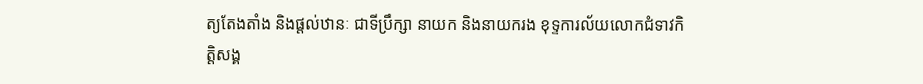ត្យតែងតាំង និងផ្តល់ឋានៈ ជាទីប្រឹក្សា នាយក និងនាយករង ខុទ្ទការល័យលោកជំទាវកិត្តិសង្គ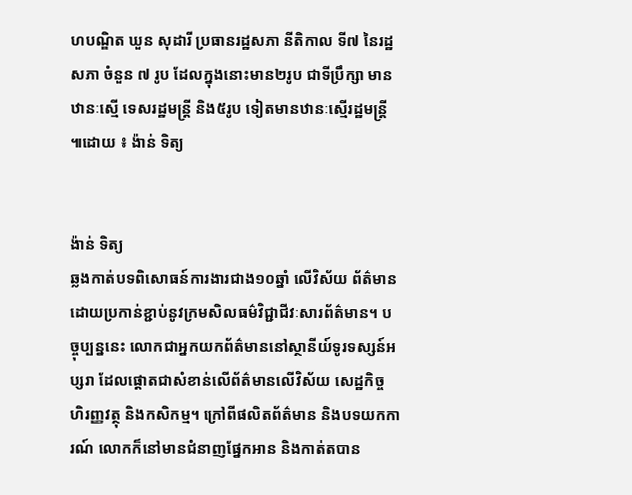ហបណ្ឌិត ឃួន សុដារី ប្រធានរដ្ឋសភា នីតិកាល ទី៧ នៃរដ្ឋសភា ចំនួន ៧ រូប ដែលក្នុងនោះមាន២រូប ជាទីប្រឹក្សា មានឋានៈស្មើ ទេសរដ្ឋមន្រ្តី និង៥រូប ទៀតមានឋានៈស្មើរដ្ឋមន្រ្តី ៕ដោយ ៖ ង៉ាន់ ទិត្យ


ង៉ាន់ ទិត្យ
ឆ្លងកាត់បទពិសោធន៍ការងារជាង១០ឆ្នាំ លើវិស័យ ព័ត៌មាន ដោយប្រកាន់ខ្ជាប់នូវក្រមសិលធម៌វិជ្ជាជីវៈសារព័ត៌មាន។ បច្ចុប្បន្ននេះ លោកជាអ្នកយកព័ត៌មាននៅស្ថានីយ៍ទូរទស្សន៍អប្សរា ដែលផ្តោតជាសំខាន់លើព័ត៌មានលើវិស័យ សេដ្ឋកិច្ច ហិរញ្ញវត្ថុ និងកសិកម្ម។ ក្រៅពីផលិតព័ត៌មាន និងបទយកការណ៍ លោកក៏នៅមានជំនាញផ្នែកអាន និងកាត់តបាន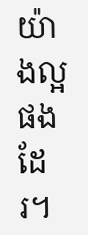យ៉ាងល្អផងដែរ។